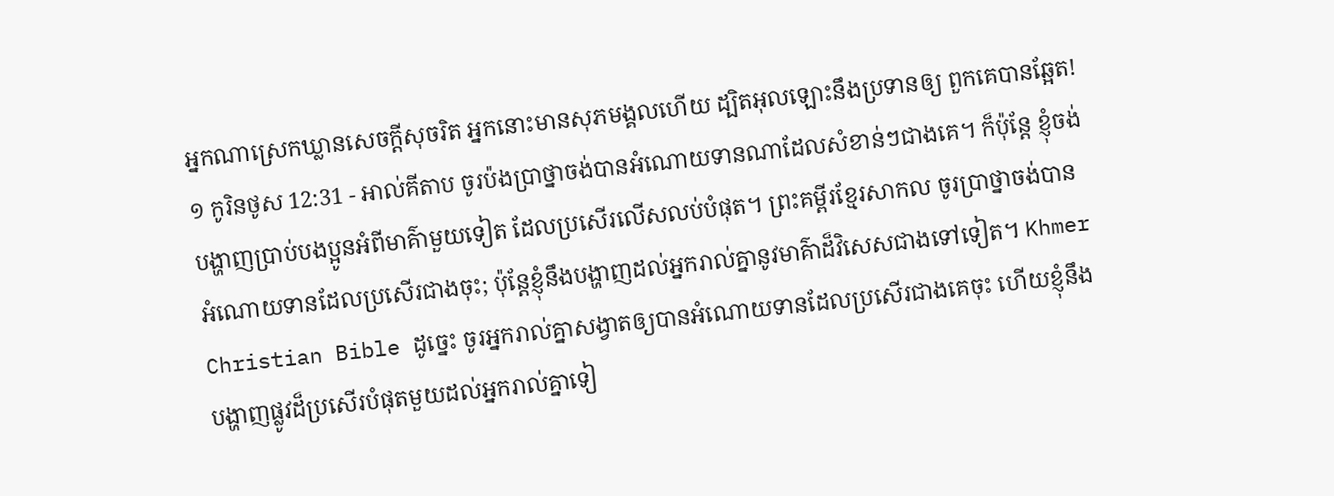អ្នកណាស្រេកឃ្លានសេចក្ដីសុចរិត អ្នកនោះមានសុភមង្គលហើយ ដ្បិតអុលឡោះនឹងប្រទានឲ្យ ពួកគេបានឆ្អែត!
១ កូរិនថូស 12:31 - អាល់គីតាប ចូរប៉ងប្រាថ្នាចង់បានអំណោយទានណាដែលសំខាន់ៗជាងគេ។ ក៏ប៉ុន្ដែ ខ្ញុំចង់បង្ហាញប្រាប់បងប្អូនអំពីមាគ៌ាមួយទៀត ដែលប្រសើរលើសលប់បំផុត។ ព្រះគម្ពីរខ្មែរសាកល ចូរប្រាថ្នាចង់បានអំណោយទានដែលប្រសើរជាងចុះ; ប៉ុន្តែខ្ញុំនឹងបង្ហាញដល់អ្នករាល់គ្នានូវមាគ៌ាដ៏វិសេសជាងទៅទៀត។ Khmer Christian Bible ដូច្នេះ ចូរអ្នករាល់គ្នាសង្វាតឲ្យបានអំណោយទានដែលប្រសើរជាងគេចុះ ហើយខ្ញុំនឹងបង្ហាញផ្លូវដ៏ប្រសើរបំផុតមួយដល់អ្នករាល់គ្នាទៀ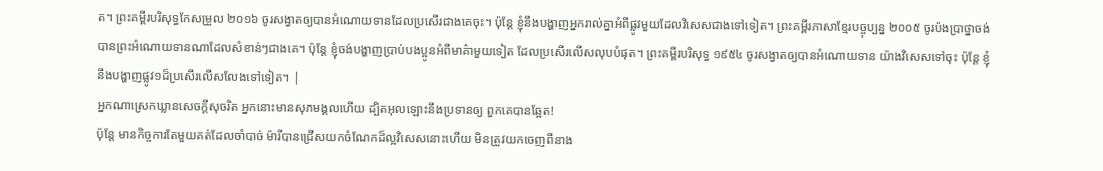ត។ ព្រះគម្ពីរបរិសុទ្ធកែសម្រួល ២០១៦ ចូរសង្វាតឲ្យបានអំណោយទានដែលប្រសើរជាងគេចុះ។ ប៉ុន្តែ ខ្ញុំនឹងបង្ហាញអ្នករាល់គ្នាអំពីផ្លូវមួយដែលវិសេសជាងទៅទៀត។ ព្រះគម្ពីរភាសាខ្មែរបច្ចុប្បន្ន ២០០៥ ចូរប៉ងប្រាថ្នាចង់បានព្រះអំណោយទានណាដែលសំខាន់ៗជាងគេ។ ប៉ុន្តែ ខ្ញុំចង់បង្ហាញប្រាប់បងប្អូនអំពីមាគ៌ាមួយទៀត ដែលប្រសើរលើសលុបបំផុត។ ព្រះគម្ពីរបរិសុទ្ធ ១៩៥៤ ចូរសង្វាតឲ្យបានអំណោយទាន យ៉ាងវិសេសទៅចុះ ប៉ុន្តែ ខ្ញុំនឹងបង្ហាញផ្លូវ១ដ៏ប្រសើរលើសលែងទៅទៀត។ |
អ្នកណាស្រេកឃ្លានសេចក្ដីសុចរិត អ្នកនោះមានសុភមង្គលហើយ ដ្បិតអុលឡោះនឹងប្រទានឲ្យ ពួកគេបានឆ្អែត!
ប៉ុន្តែ មានកិច្ចការតែមួយគត់ដែលចាំបាច់ ម៉ារីបានជ្រើសយកចំណែកដ៏ល្អវិសេសនោះហើយ មិនត្រូវយកចេញពីនាង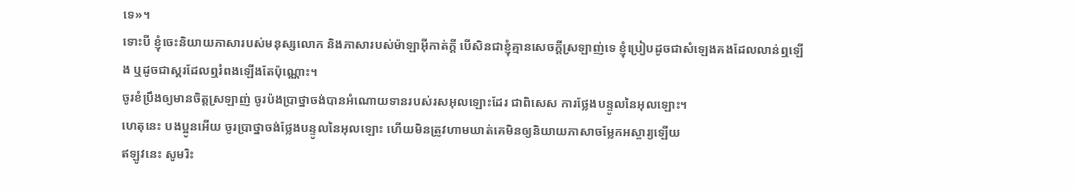ទេ»។
ទោះបី ខ្ញុំចេះនិយាយភាសារបស់មនុស្សលោក និងភាសារបស់ម៉ាឡាអ៊ីកាត់ក្ដី បើសិនជាខ្ញុំគ្មានសេចក្ដីស្រឡាញ់ទេ ខ្ញុំប្រៀបដូចជាសំឡេងគងដែលលាន់ឮឡើង ឬដូចជាស្គរដែលឮរំពងឡើងតែប៉ុណ្ណោះ។
ចូរខំប្រឹងឲ្យមានចិត្ដស្រឡាញ់ ចូរប៉ងប្រាថ្នាចង់បានអំណោយទានរបស់រសអុលឡោះដែរ ជាពិសេស ការថ្លែងបន្ទូលនៃអុលឡោះ។
ហេតុនេះ បងប្អូនអើយ ចូរប្រាថ្នាចង់ថ្លែងបន្ទូលនៃអុលឡោះ ហើយមិនត្រូវហាមឃាត់គេមិនឲ្យនិយាយភាសាចម្លែកអស្ចារ្យឡើយ
ឥឡូវនេះ សូមរិះ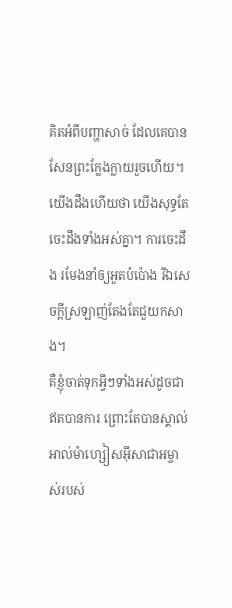គិតអំពីបញ្ហាសាច់ ដែលគេបានសែនព្រះក្លែងក្លាយរួចហើយ។ យើងដឹងហើយថា យើងសុទ្ធតែចេះដឹងទាំងអស់គ្នា។ ការចេះដឹង រមែងនាំឲ្យអួតបំប៉ោង រីឯសេចក្ដីស្រឡាញ់តែងតែជួយកសាង។
គឺខ្ញុំចាត់ទុកអ្វីៗទាំងអស់ដូចជាឥតបានការ ព្រោះតែបានស្គាល់អាល់ម៉ាហ្សៀសអ៊ីសាជាអម្ចាស់របស់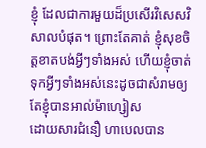ខ្ញុំ ដែលជាការមួយដ៏ប្រសើរវិសេសវិសាលបំផុត។ ព្រោះតែគាត់ ខ្ញុំសុខចិត្ដខាតបង់អ្វីៗទាំងអស់ ហើយខ្ញុំចាត់ទុកអ្វីៗទាំងអស់នេះដូចជាសំរាមឲ្យតែខ្ញុំបានអាល់ម៉ាហ្សៀស
ដោយសារជំនឿ ហាបេលបាន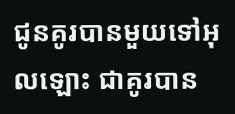ជូនគូរបានមួយទៅអុលឡោះ ជាគូរបាន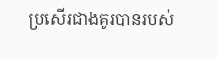ប្រសើរជាងគូរបានរបស់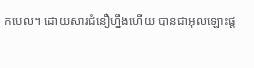កបេល។ ដោយសារជំនឿហ្នឹងហើយ បានជាអុលឡោះផ្ដ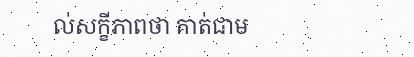ល់សក្ខីភាពថា គាត់ជាម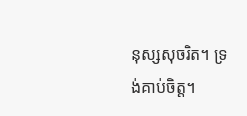នុស្សសុចរិត។ ទ្រង់គាប់ចិត្ត។